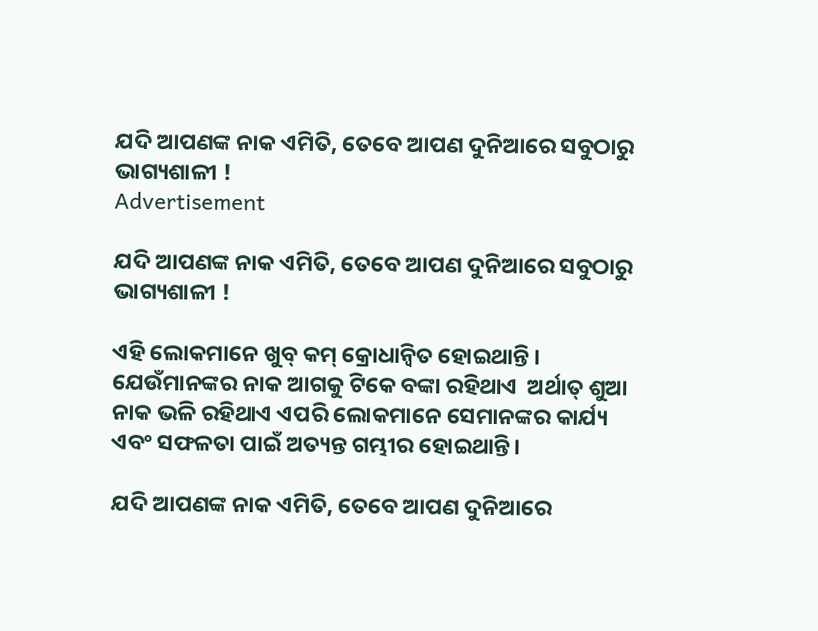ଯଦି ଆପଣଙ୍କ ନାକ ଏମିତି, ତେବେ ଆପଣ ଦୁନିଆରେ ସବୁଠାରୁ ଭାଗ୍ୟଶାଳୀ !
Advertisement

ଯଦି ଆପଣଙ୍କ ନାକ ଏମିତି, ତେବେ ଆପଣ ଦୁନିଆରେ ସବୁଠାରୁ ଭାଗ୍ୟଶାଳୀ !

ଏହି ଲୋକମାନେ ଖୁବ୍ କମ୍ କ୍ରୋଧାନ୍ୱିତ ହୋଇଥାନ୍ତି । ଯେଉଁମାନଙ୍କର ନାକ ଆଗକୁ ଟିକେ ବଙ୍କା ରହିଥାଏ  ଅର୍ଥାତ୍ ଶୁଆ ନାକ ଭଳି ରହିଥାଏ ଏପରି ଲୋକମାନେ ସେମାନଙ୍କର କାର୍ଯ୍ୟ ଏବଂ ସଫଳତା ପାଇଁ ଅତ୍ୟନ୍ତ ଗମ୍ଭୀର ହୋଇଥାନ୍ତି।

ଯଦି ଆପଣଙ୍କ ନାକ ଏମିତି, ତେବେ ଆପଣ ଦୁନିଆରେ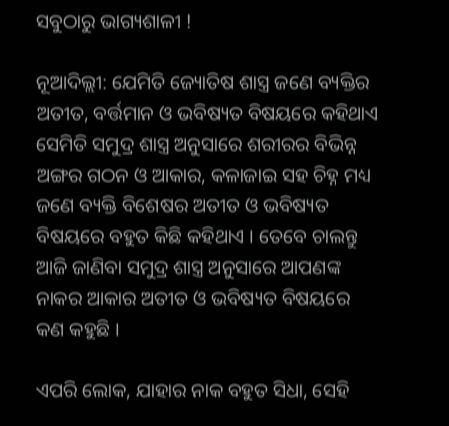ସବୁଠାରୁ ଭାଗ୍ୟଶାଳୀ !

ନୂଆଦିଲ୍ଲୀ: ଯେମିତି ଜ୍ୟୋତିଷ ଶାସ୍ତ୍ର ଜଣେ ବ୍ୟକ୍ତିର ଅତୀତ, ବର୍ତ୍ତମାନ ଓ ଭବିଷ୍ୟତ ବିଷୟରେ କହିଥାଏ ସେମିତି ସମୁଦ୍ର ଶାସ୍ତ୍ର ଅନୁସାରେ ଶରୀରର ବିଭିନ୍ନ ଅଙ୍ଗର ଗଠନ ଓ ଆକାର, କଳାଜାଇ ସହ ଚିହ୍ନ ମଧ୍ୟ ଜଣେ ବ୍ୟକ୍ତି ବିଶେଷର ଅତୀତ ଓ ଭବିଷ୍ୟତ ବିଷୟରେ ବହୁତ କିଛି କହିଥାଏ । ତେବେ ଚାଲନ୍ତୁ ଆଜି ଜାଣିବା ସମୁଦ୍ର ଶାସ୍ତ୍ର ଅନୁସାରେ ଆପଣଙ୍କ ନାକର ଆକାର ଅତୀତ ଓ ଭବିଷ୍ୟତ ବିଷୟରେ କଣ କହୁଛି ।

ଏପରି ଲୋକ, ଯାହାର ନାକ ବହୁତ ସିଧା, ସେହି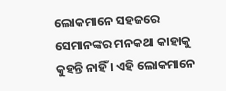ଲୋକମାନେ ସହଜରେ ସେମାନଙ୍କର ମନକଥା କାହାକୁ କୁହନ୍ତି ନାହିଁ । ଏହି ଲୋକମାନେ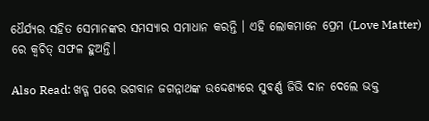ଧୈର୍ଯ୍ୟର ସହିତ ସେମାନଙ୍କର ସମସ୍ୟାର ସମାଧାନ କରନ୍ତି । ଏହି ଲୋକମାନେ ପ୍ରେମ (Love Matter) ରେ କ୍ୱଚିତ୍ ସଫଳ ହୁଅନ୍ତି।

Also Read: ଖଡ୍ଗ ପରେ ଭଗବାନ ଜଗନ୍ନାଥଙ୍କ ଉଦ୍ଦେଶ୍ୟରେ ସୁବର୍ଣ୍ଣ ଜିଭି ଦାନ ଦେଲେ ଭକ୍ତ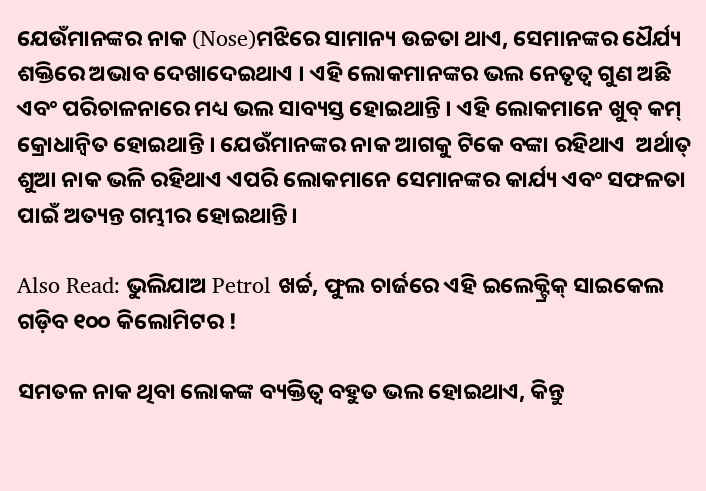ଯେଉଁମାନଙ୍କର ନାକ (Nose)ମଝିରେ ସାମାନ୍ୟ ଉଚ୍ଚତା ଥାଏ, ସେମାନଙ୍କର ଧୈର୍ଯ୍ୟ ଶକ୍ତିରେ ଅଭାବ ଦେଖାଦେଇଥାଏ । ଏହି ଲୋକମାନଙ୍କର ଭଲ ନେତୃତ୍ୱ ଗୁଣ ଅଛି ଏବଂ ପରିଚାଳନାରେ ମଧ୍ୟ ଭଲ ସାବ୍ୟସ୍ତ ହୋଇଥାନ୍ତି । ଏହି ଲୋକମାନେ ଖୁବ୍ କମ୍ କ୍ରୋଧାନ୍ୱିତ ହୋଇଥାନ୍ତି । ଯେଉଁମାନଙ୍କର ନାକ ଆଗକୁ ଟିକେ ବଙ୍କା ରହିଥାଏ  ଅର୍ଥାତ୍ ଶୁଆ ନାକ ଭଳି ରହିଥାଏ ଏପରି ଲୋକମାନେ ସେମାନଙ୍କର କାର୍ଯ୍ୟ ଏବଂ ସଫଳତା ପାଇଁ ଅତ୍ୟନ୍ତ ଗମ୍ଭୀର ହୋଇଥାନ୍ତି।

Also Read: ଭୁଲିଯାଅ Petrol ଖର୍ଚ୍ଚ, ଫୁଲ ଚାର୍ଜରେ ଏହି ଇଲେକ୍ଟ୍ରିକ୍ ସାଇକେଲ ଗଡ଼ିବ ୧୦୦ କିଲୋମିଟର !

ସମତଳ ନାକ ଥିବା ଲୋକଙ୍କ ବ୍ୟକ୍ତିତ୍ୱ ବହୁତ ଭଲ ହୋଇଥାଏ, କିନ୍ତୁ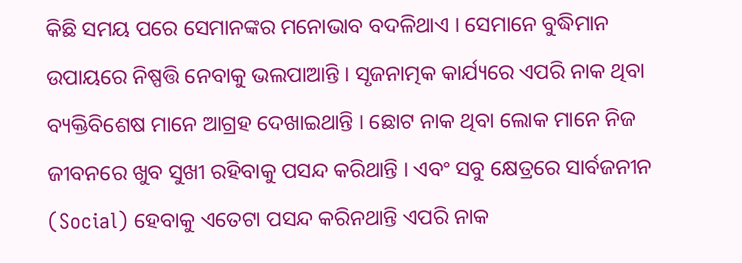କିଛି ସମୟ ପରେ ସେମାନଙ୍କର ମନୋଭାବ ବଦଳିଥାଏ । ସେମାନେ ବୁଦ୍ଧିମାନ ଉପାୟରେ ନିଷ୍ପତ୍ତି ନେବାକୁ ଭଲପାଆନ୍ତି । ସୃଜନାତ୍ମକ କାର୍ଯ୍ୟରେ ଏପରି ନାକ ଥିବା ବ୍ୟକ୍ତିବିଶେଷ ମାନେ ଆଗ୍ରହ ଦେଖାଇଥାନ୍ତି । ଛୋଟ ନାକ ଥିବା ଲୋକ ମାନେ ନିଜ ଜୀବନରେ ଖୁବ ସୁଖୀ ରହିବାକୁ ପସନ୍ଦ କରିଥାନ୍ତି । ଏବଂ ସବୁ କ୍ଷେତ୍ରରେ ସାର୍ବଜନୀନ (Social) ହେବାକୁ ଏତେଟା ପସନ୍ଦ କରିନଥାନ୍ତି ଏପରି ନାକ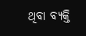ଥିବା ବ୍ୟକ୍ତି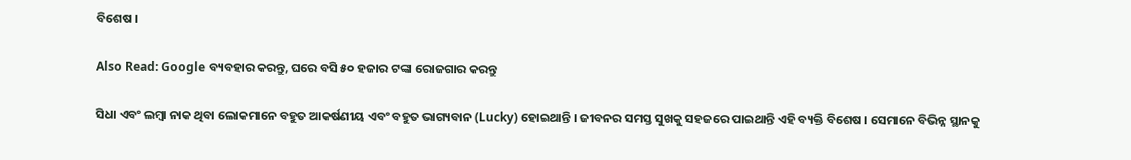ବିଶେଷ ।

Also Read: Google ବ୍ୟବହାର କରନ୍ତୁ, ଘରେ ବସି ୫୦ ହଜାର ଟଙ୍କା ରୋଜଗାର କରନ୍ତୁ

ସିଧା ଏବଂ ଲମ୍ବା ନାକ ଥିବା ଲୋକମାନେ ବହୁତ ଆକର୍ଷଣୀୟ ଏବଂ ବହୁତ ଭାଗ୍ୟବାନ (Lucky) ହୋଇଥାନ୍ତି । ଜୀବନର ସମସ୍ତ ସୁଖକୁ ସହଜରେ ପାଇଥାନ୍ତି ଏହି ବ୍ୟକ୍ତି ବିଶେଷ । ସେମାନେ ବିଭିନ୍ନ ସ୍ଥାନକୁ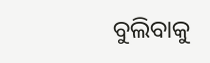ବୁଲିବାକୁ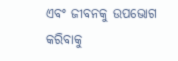ଏବଂ ଜୀବନକୁ ଉପଭୋଗ କରିବାକୁ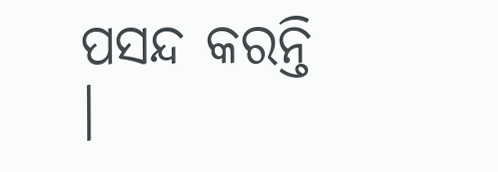ପସନ୍ଦ କରନ୍ତି ।